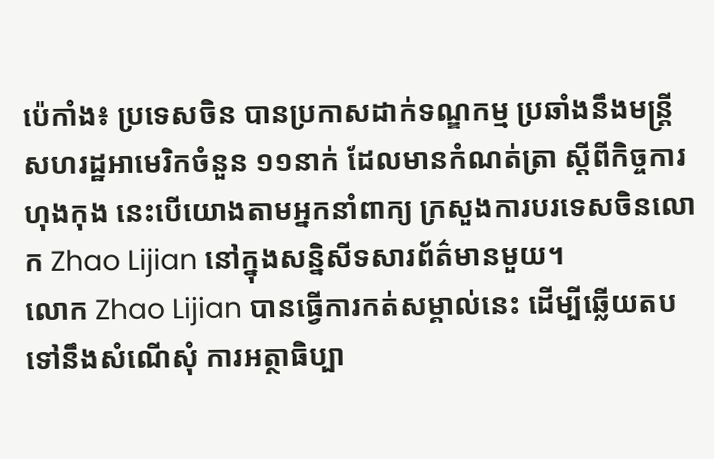ប៉េកាំង៖ ប្រទេសចិន បានប្រកាសដាក់ទណ្ឌកម្ម ប្រឆាំងនឹងមន្រ្តីសហរដ្ឋអាមេរិកចំនួន ១១នាក់ ដែលមានកំណត់ត្រា ស្តីពីកិច្ចការហុងកុង នេះបើយោងតាមអ្នកនាំពាក្យ ក្រសួងការបរទេសចិនលោក Zhao Lijian នៅក្នុងសន្និសីទសារព័ត៌មានមួយ។
លោក Zhao Lijian បានធ្វើការកត់សម្គាល់នេះ ដើម្បីឆ្លើយតបទៅនឹងសំណើសុំ ការអត្ថាធិប្បា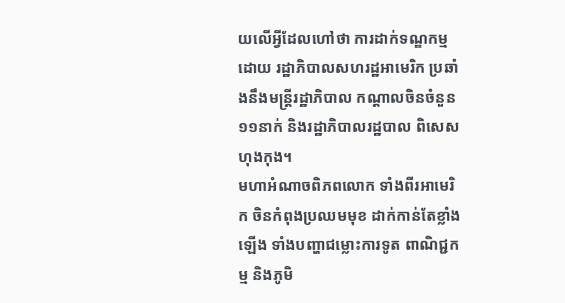យលើអ្វីដែលហៅថា ការដាក់ទណ្ឌកម្មដោយ រដ្ឋាភិបាលសហរដ្ឋអាមេរិក ប្រឆាំងនឹងមន្រ្តីរដ្ឋាភិបាល កណ្តាលចិនចំនួន ១១នាក់ និងរដ្ឋាភិបាលរដ្ឋបាល ពិសេសហុងកុង។
មហាអំណាចពិភពលោក ទាំងពីរអាមេរិក ចិនកំពុងប្រឈមមុខ ដាក់កាន់តែខ្លាំងឡើង ទាំងបញ្ហាជម្លោះការទូត ពាណិជ្ជកម្ម និងភូមិ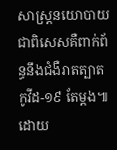សាស្រ្តនយោបាយ ជាពិសេសគឺពាក់ព័ន្ធនឹងជំងឺរាតត្បាតកូវីដ-១៩ តែម្ដង៕
ដោយ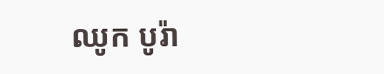ឈូក បូរ៉ា